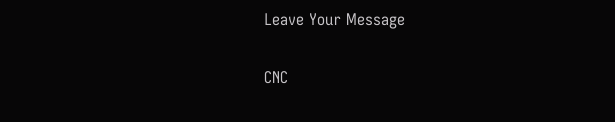Leave Your Message

CNC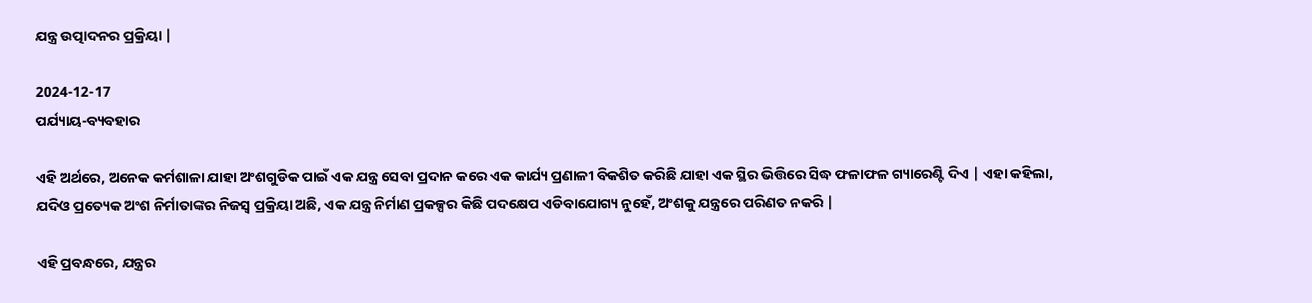ଯନ୍ତ୍ର ଉତ୍ପାଦନର ପ୍ରକ୍ରିୟା |

2024-12-17
ପର୍ଯ୍ୟାୟ-ବ୍ୟବହାର

ଏହି ଅର୍ଥରେ, ଅନେକ କର୍ମଶାଳା ଯାହା ଅଂଶଗୁଡିକ ପାଇଁ ଏକ ଯନ୍ତ୍ର ସେବା ପ୍ରଦାନ କରେ ଏକ କାର୍ଯ୍ୟ ପ୍ରଣାଳୀ ବିକଶିତ କରିଛି ଯାହା ଏକ ସ୍ଥିର ଭିତ୍ତିରେ ସିଦ୍ଧ ଫଳାଫଳ ଗ୍ୟାରେଣ୍ଟି ଦିଏ | ଏହା କହିଲା, ଯଦିଓ ପ୍ରତ୍ୟେକ ଅଂଶ ନିର୍ମାତାଙ୍କର ନିଜସ୍ୱ ପ୍ରକ୍ରିୟା ଅଛି, ଏକ ଯନ୍ତ୍ର ନିର୍ମାଣ ପ୍ରକଳ୍ପର କିଛି ପଦକ୍ଷେପ ଏଡିବାଯୋଗ୍ୟ ନୁହେଁ, ଅଂଶକୁ ଯନ୍ତ୍ରରେ ପରିଣତ ନକରି |

ଏହି ପ୍ରବନ୍ଧରେ, ଯନ୍ତ୍ରର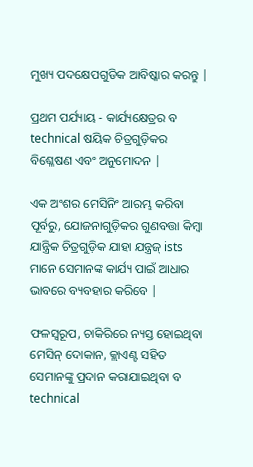ମୁଖ୍ୟ ପଦକ୍ଷେପଗୁଡିକ ଆବିଷ୍କାର କରନ୍ତୁ |

ପ୍ରଥମ ପର୍ଯ୍ୟାୟ - କାର୍ଯ୍ୟକ୍ଷେତ୍ରର ବ technical ଷୟିକ ଚିତ୍ରଗୁଡ଼ିକର ବିଶ୍ଳେଷଣ ଏବଂ ଅନୁମୋଦନ |

ଏକ ଅଂଶର ମେସିନିଂ ଆରମ୍ଭ କରିବା ପୂର୍ବରୁ, ଯୋଜନାଗୁଡ଼ିକର ଗୁଣବତ୍ତା କିମ୍ବା ଯାନ୍ତ୍ରିକ ଚିତ୍ରଗୁଡ଼ିକ ଯାହା ଯନ୍ତ୍ରଜ୍ ists ମାନେ ସେମାନଙ୍କ କାର୍ଯ୍ୟ ପାଇଁ ଆଧାର ଭାବରେ ବ୍ୟବହାର କରିବେ |

ଫଳସ୍ୱରୂପ, ଚାକିରିରେ ନ୍ୟସ୍ତ ହୋଇଥିବା ମେସିନ୍ ଦୋକାନ, କ୍ଲାଏଣ୍ଟ ସହିତ ସେମାନଙ୍କୁ ପ୍ରଦାନ କରାଯାଇଥିବା ବ technical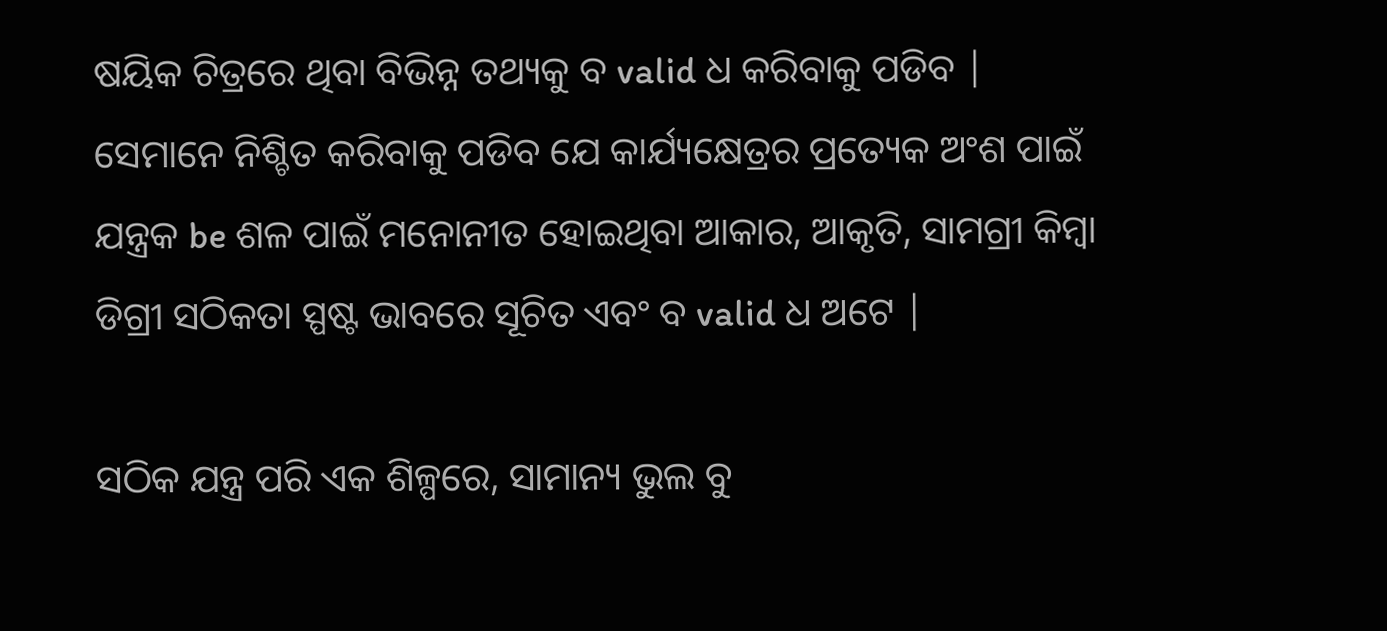ଷୟିକ ଚିତ୍ରରେ ଥିବା ବିଭିନ୍ନ ତଥ୍ୟକୁ ବ valid ଧ କରିବାକୁ ପଡିବ | ସେମାନେ ନିଶ୍ଚିତ କରିବାକୁ ପଡିବ ଯେ କାର୍ଯ୍ୟକ୍ଷେତ୍ରର ପ୍ରତ୍ୟେକ ଅଂଶ ପାଇଁ ଯନ୍ତ୍ରକ be ଶଳ ପାଇଁ ମନୋନୀତ ହୋଇଥିବା ଆକାର, ଆକୃତି, ସାମଗ୍ରୀ କିମ୍ବା ଡିଗ୍ରୀ ସଠିକତା ସ୍ପଷ୍ଟ ଭାବରେ ସୂଚିତ ଏବଂ ବ valid ଧ ଅଟେ |

ସଠିକ ଯନ୍ତ୍ର ପରି ଏକ ଶିଳ୍ପରେ, ସାମାନ୍ୟ ଭୁଲ ବୁ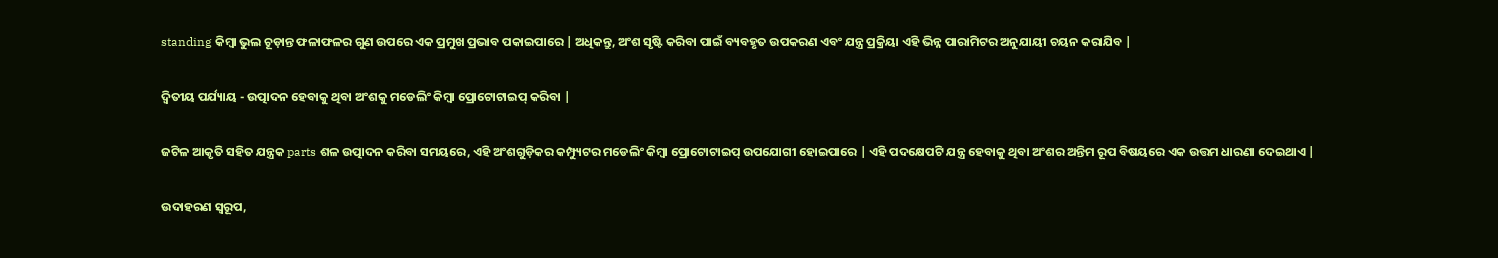standing କିମ୍ବା ଭୁଲ ଚୂଡ଼ାନ୍ତ ଫଳାଫଳର ଗୁଣ ଉପରେ ଏକ ପ୍ରମୁଖ ପ୍ରଭାବ ପକାଇପାରେ | ଅଧିକନ୍ତୁ, ଅଂଶ ସୃଷ୍ଟି କରିବା ପାଇଁ ବ୍ୟବହୃତ ଉପକରଣ ଏବଂ ଯନ୍ତ୍ର ପ୍ରକ୍ରିୟା ଏହି ଭିନ୍ନ ପାରାମିଟର ଅନୁଯାୟୀ ଚୟନ କରାଯିବ |

ଦ୍ୱିତୀୟ ପର୍ଯ୍ୟାୟ - ଉତ୍ପାଦନ ହେବାକୁ ଥିବା ଅଂଶକୁ ମଡେଲିଂ କିମ୍ବା ପ୍ରୋଟୋଟାଇପ୍ କରିବା |

ଜଟିଳ ଆକୃତି ସହିତ ଯନ୍ତ୍ରକ parts ଶଳ ଉତ୍ପାଦନ କରିବା ସମୟରେ, ଏହି ଅଂଶଗୁଡ଼ିକର କମ୍ପ୍ୟୁଟର ମଡେଲିଂ କିମ୍ବା ପ୍ରୋଟୋଟାଇପ୍ ଉପଯୋଗୀ ହୋଇପାରେ | ଏହି ପଦକ୍ଷେପଟି ଯନ୍ତ୍ର ହେବାକୁ ଥିବା ଅଂଶର ଅନ୍ତିମ ରୂପ ବିଷୟରେ ଏକ ଉତ୍ତମ ଧାରଣା ଦେଇଥାଏ |

ଉଦାହରଣ ସ୍ୱରୂପ,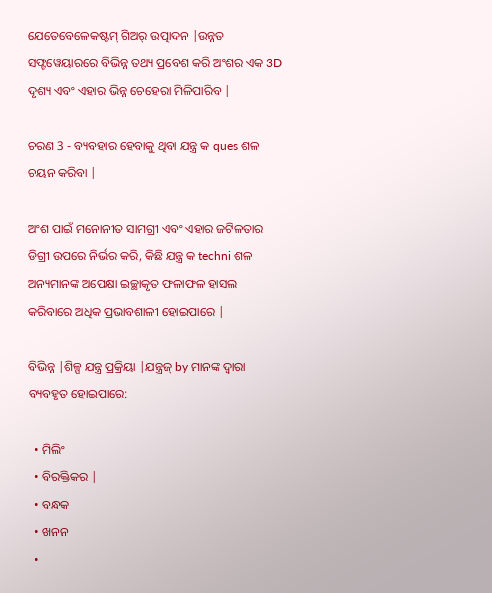ଯେତେବେଳେକଷ୍ଟମ୍ ଗିଅର୍ ଉତ୍ପାଦନ |ଉନ୍ନତ ସଫ୍ଟୱେୟାରରେ ବିଭିନ୍ନ ତଥ୍ୟ ପ୍ରବେଶ କରି ଅଂଶର ଏକ 3D ଦୃଶ୍ୟ ଏବଂ ଏହାର ଭିନ୍ନ ଚେହେରା ମିଳିପାରିବ |

ଚରଣ 3 - ବ୍ୟବହାର ହେବାକୁ ଥିବା ଯନ୍ତ୍ର କ ques ଶଳ ଚୟନ କରିବା |

ଅଂଶ ପାଇଁ ମନୋନୀତ ସାମଗ୍ରୀ ଏବଂ ଏହାର ଜଟିଳତାର ଡିଗ୍ରୀ ଉପରେ ନିର୍ଭର କରି, କିଛି ଯନ୍ତ୍ର କ techni ଶଳ ଅନ୍ୟମାନଙ୍କ ଅପେକ୍ଷା ଇଚ୍ଛାକୃତ ଫଳାଫଳ ହାସଲ କରିବାରେ ଅଧିକ ପ୍ରଭାବଶାଳୀ ହୋଇପାରେ |

ବିଭିନ୍ନ |ଶିଳ୍ପ ଯନ୍ତ୍ର ପ୍ରକ୍ରିୟା |ଯନ୍ତ୍ରଜ୍ by ମାନଙ୍କ ଦ୍ୱାରା ବ୍ୟବହୃତ ହୋଇପାରେ:

  • ମିଲିଂ
  • ବିରକ୍ତିକର |
  • ବନ୍ଧକ
  • ଖନନ
  •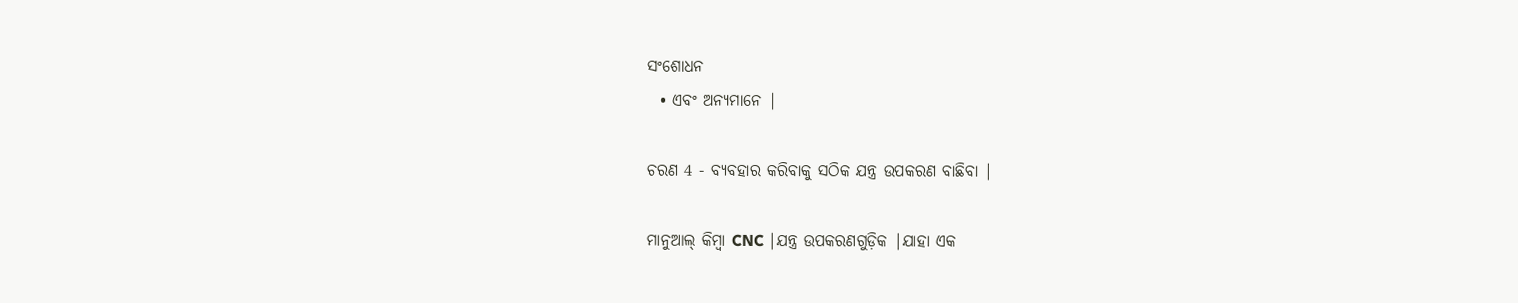ସଂଶୋଧନ
  • ଏବଂ ଅନ୍ୟମାନେ |

ଚରଣ 4 - ବ୍ୟବହାର କରିବାକୁ ସଠିକ ଯନ୍ତ୍ର ଉପକରଣ ବାଛିବା |

ମାନୁଆଲ୍ କିମ୍ବା CNC |ଯନ୍ତ୍ର ଉପକରଣଗୁଡ଼ିକ |ଯାହା ଏକ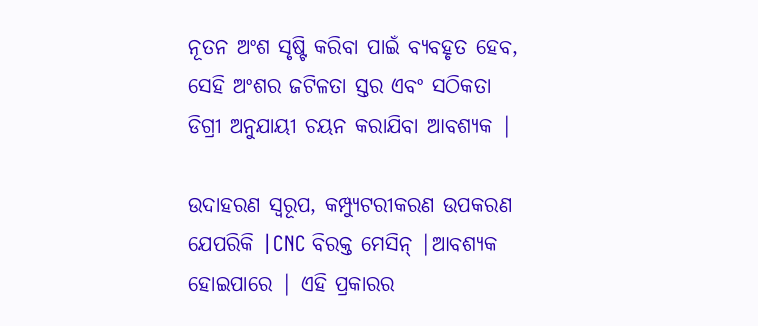ନୂତନ ଅଂଶ ସୃଷ୍ଟି କରିବା ପାଇଁ ବ୍ୟବହୃତ ହେବ, ସେହି ଅଂଶର ଜଟିଳତା ସ୍ତର ଏବଂ ସଠିକତା ଡିଗ୍ରୀ ଅନୁଯାୟୀ ଚୟନ କରାଯିବା ଆବଶ୍ୟକ |

ଉଦାହରଣ ସ୍ୱରୂପ, କମ୍ପ୍ୟୁଟରୀକରଣ ଉପକରଣ ଯେପରିକି |CNC ବିରକ୍ତ ମେସିନ୍ |ଆବଶ୍ୟକ ହୋଇପାରେ | ଏହି ପ୍ରକାରର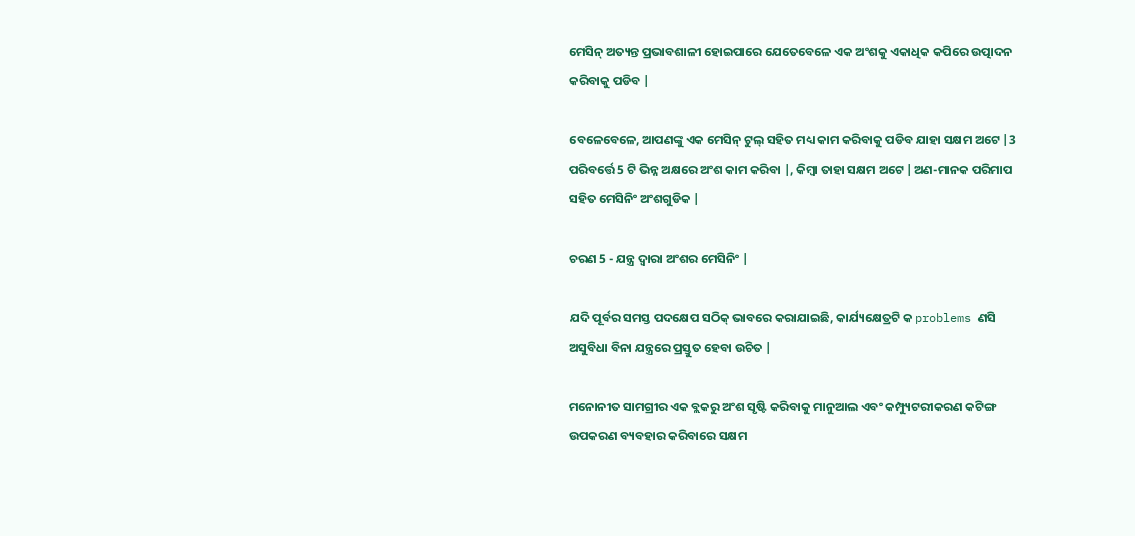ମେସିନ୍ ଅତ୍ୟନ୍ତ ପ୍ରଭାବଶାଳୀ ହୋଇପାରେ ଯେତେବେଳେ ଏକ ଅଂଶକୁ ଏକାଧିକ କପିରେ ଉତ୍ପାଦନ କରିବାକୁ ପଡିବ |

ବେଳେବେଳେ, ଆପଣଙ୍କୁ ଏକ ମେସିନ୍ ଟୁଲ୍ ସହିତ ମଧ୍ୟ କାମ କରିବାକୁ ପଡିବ ଯାହା ସକ୍ଷମ ଅଟେ |3 ପରିବର୍ତ୍ତେ 5 ଟି ଭିନ୍ନ ଅକ୍ଷରେ ଅଂଶ କାମ କରିବା |, କିମ୍ବା ତାହା ସକ୍ଷମ ଅଟେ |ଅଣ-ମାନକ ପରିମାପ ସହିତ ମେସିନିଂ ଅଂଶଗୁଡିକ |

ଚରଣ 5 - ଯନ୍ତ୍ର ଦ୍ୱାରା ଅଂଶର ମେସିନିଂ |

ଯଦି ପୂର୍ବର ସମସ୍ତ ପଦକ୍ଷେପ ସଠିକ୍ ଭାବରେ କରାଯାଇଛି, କାର୍ଯ୍ୟକ୍ଷେତ୍ରଟି କ problems ଣସି ଅସୁବିଧା ବିନା ଯନ୍ତ୍ରରେ ପ୍ରସ୍ତୁତ ହେବା ଉଚିତ |

ମନୋନୀତ ସାମଗ୍ରୀର ଏକ ବ୍ଲକରୁ ଅଂଶ ସୃଷ୍ଟି କରିବାକୁ ମାନୁଆଲ ଏବଂ କମ୍ପ୍ୟୁଟରୀକରଣ କଟିଙ୍ଗ ଉପକରଣ ବ୍ୟବହାର କରିବାରେ ସକ୍ଷମ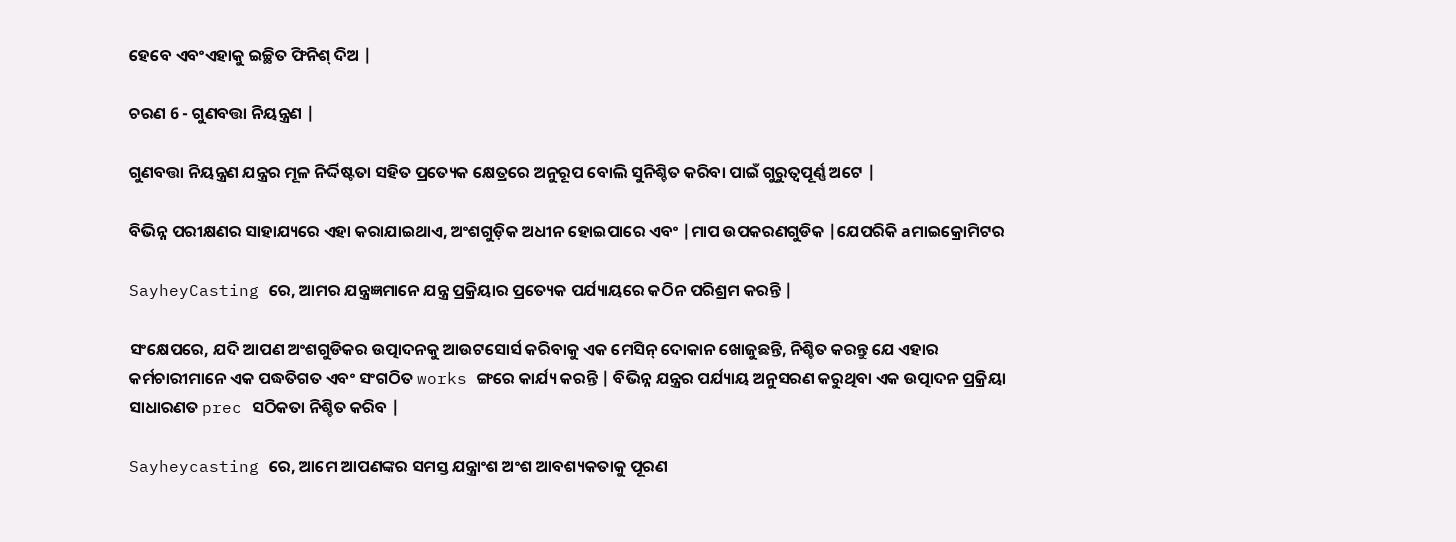ହେବେ ଏବଂଏହାକୁ ଇଚ୍ଛିତ ଫିନିଶ୍ ଦିଅ |

ଚରଣ 6 - ଗୁଣବତ୍ତା ନିୟନ୍ତ୍ରଣ |

ଗୁଣବତ୍ତା ନିୟନ୍ତ୍ରଣ ଯନ୍ତ୍ରର ମୂଳ ନିର୍ଦ୍ଦିଷ୍ଟତା ସହିତ ପ୍ରତ୍ୟେକ କ୍ଷେତ୍ରରେ ଅନୁରୂପ ବୋଲି ସୁନିଶ୍ଚିତ କରିବା ପାଇଁ ଗୁରୁତ୍ୱପୂର୍ଣ୍ଣ ଅଟେ |

ବିଭିନ୍ନ ପରୀକ୍ଷଣର ସାହାଯ୍ୟରେ ଏହା କରାଯାଇଥାଏ, ଅଂଶଗୁଡ଼ିକ ଅଧୀନ ହୋଇପାରେ ଏବଂ |ମାପ ଉପକରଣଗୁଡିକ |ଯେପରିକି aମାଇକ୍ରୋମିଟର

SayheyCasting ରେ, ଆମର ଯନ୍ତ୍ରଜ୍ଞମାନେ ଯନ୍ତ୍ର ପ୍ରକ୍ରିୟାର ପ୍ରତ୍ୟେକ ପର୍ଯ୍ୟାୟରେ କଠିନ ପରିଶ୍ରମ କରନ୍ତି |

ସଂକ୍ଷେପରେ, ଯଦି ଆପଣ ଅଂଶଗୁଡିକର ଉତ୍ପାଦନକୁ ଆଉଟସୋର୍ସ କରିବାକୁ ଏକ ମେସିନ୍ ଦୋକାନ ଖୋଜୁଛନ୍ତି, ନିଶ୍ଚିତ କରନ୍ତୁ ଯେ ଏହାର କର୍ମଚାରୀମାନେ ଏକ ପଦ୍ଧତିଗତ ଏବଂ ସଂଗଠିତ works ଙ୍ଗରେ କାର୍ଯ୍ୟ କରନ୍ତି | ବିଭିନ୍ନ ଯନ୍ତ୍ରର ପର୍ଯ୍ୟାୟ ଅନୁସରଣ କରୁଥିବା ଏକ ଉତ୍ପାଦନ ପ୍ରକ୍ରିୟା ସାଧାରଣତ prec ସଠିକତା ନିଶ୍ଚିତ କରିବ |

Sayheycasting ରେ, ଆମେ ଆପଣଙ୍କର ସମସ୍ତ ଯନ୍ତ୍ରାଂଶ ଅଂଶ ଆବଶ୍ୟକତାକୁ ପୂରଣ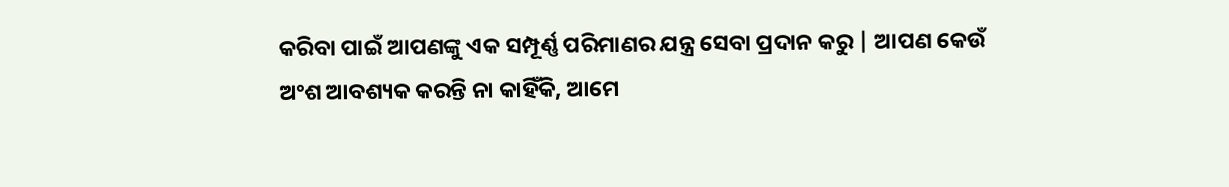କରିବା ପାଇଁ ଆପଣଙ୍କୁ ଏକ ସମ୍ପୂର୍ଣ୍ଣ ପରିମାଣର ଯନ୍ତ୍ର ସେବା ପ୍ରଦାନ କରୁ | ଆପଣ କେଉଁ ଅଂଶ ଆବଶ୍ୟକ କରନ୍ତି ନା କାହିଁକି, ଆମେ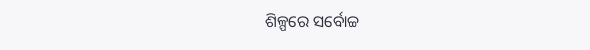ଶିଳ୍ପରେ ସର୍ବୋଚ୍ଚ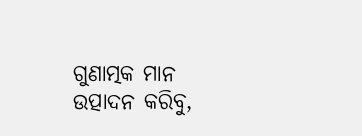ଗୁଣାତ୍ମକ ମାନ ଉତ୍ପାଦନ କରିବୁ,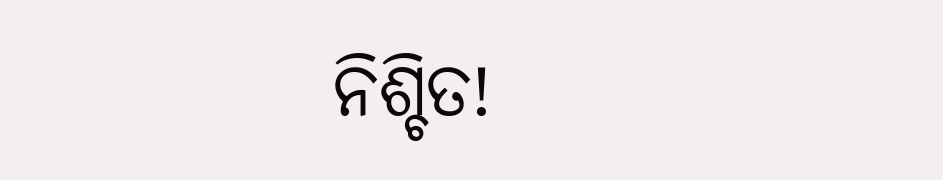ନିଶ୍ଚିତ!